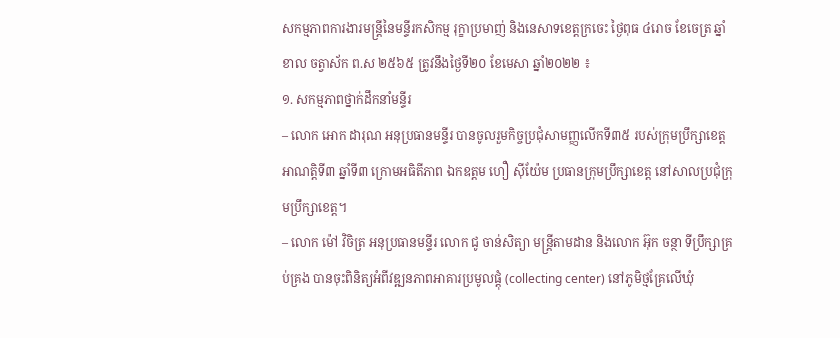សកម្មភាពការងារមន្ត្រីនៃមន្ទីរកសិកម្ម រុក្ខាប្រមាញ់ និងនេសាទខេត្តក្រចេះ ថ្ងៃពុធ ៤រោច ខែចេត្រ ឆ្នាំខាល ចត្វាស័ក ព.ស ២៥៦៥ ត្រូវនឹងថ្ងៃទី២០ ខែមេសា ឆ្នាំ២០២២ ៖
១. សកម្មភាពថ្នាក់ដឹកនាំមន្ទីរ
– លោក អោក ដារុណ អនុប្រធានមន្ទីរ បានចូលរួមកិច្ចប្រជុំសាមញ្ញលើកទី៣៥ របស់ក្រុមប្រឹក្សាខេត្ត អាណត្តិទី៣ ឆ្នាំទី៣ ក្រោមអធិតីភាព ឯកឧត្តម ហឿ ស៊ីយ៉ែម ប្រធានក្រុមប្រឹក្សាខេត្ត នៅសាលប្រជុំក្រុមប្រឹក្សាខេត្ត។
– លោក ម៉ៅ វិចិត្រ អនុប្រធានមន្ទីរ លោក ជូ ចាន់សិត្យា មន្ត្រីតាមដាន និងលោក អ៊ុក ចន្ថា ទីប្រឹក្សាគ្រប់គ្រង បានចុះពិនិត្យអំពីវឌ្ឍនភាពអាគារប្រមូលផ្តុំ (collecting center) នៅភូមិថ្មគ្រែលើឃុំ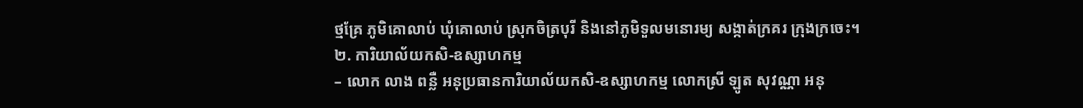ថ្មគ្រែ ភូមិគោលាប់ ឃុំគោលាប់ ស្រុកចិត្របុរី និងនៅភូមិទួលមនោរម្យ សង្កាត់ក្រគរ ក្រុងក្រចេះ។
២. ការិយាល័យកសិ-ឧស្សាហកម្ម
– លោក លាង ពន្លឺ អនុប្រធានការិយាល័យកសិ-ឧស្សាហកម្ម លោកស្រី ឡូត សុវណ្ណា អនុ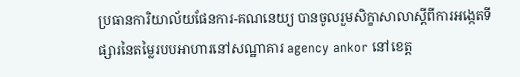ប្រធានការិយាល័យផែនការ-គណនេយ្យ បានចូលរួមសិក្ខាសាលាស្តីពីការអង្កេតទីផ្សារនៃតម្លៃរបបអាហារនៅសណ្ឋាគារ agency ankor នៅខេត្ត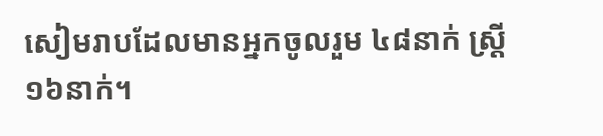សៀមរាបដែលមានអ្នកចូលរួម ៤៨នាក់ ស្រី្ត ១៦នាក់។